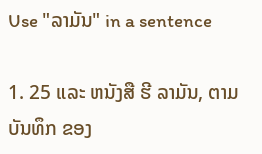Use "ລາມັນ" in a sentence

1. 25 ແລະ ຫນັງສື ຮີ ລາມັນ, ຕາມ ບັນທຶກ ຂອງ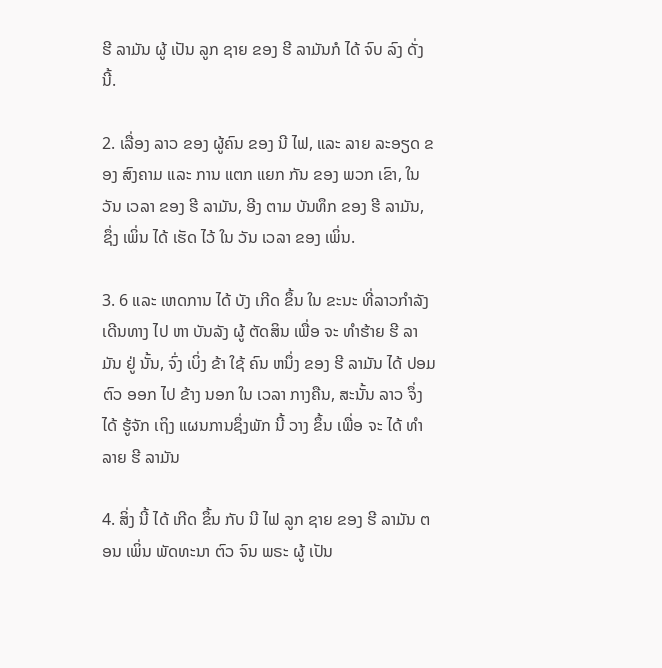ຮີ ລາມັນ ຜູ້ ເປັນ ລູກ ຊາຍ ຂອງ ຮີ ລາມັນກໍ ໄດ້ ຈົບ ລົງ ດັ່ງ ນີ້.

2. ເລື່ອງ ລາວ ຂອງ ຜູ້ຄົນ ຂອງ ນີ ໄຟ, ແລະ ລາຍ ລະອຽດ ຂອງ ສົງຄາມ ແລະ ການ ແຕກ ແຍກ ກັນ ຂອງ ພວກ ເຂົາ, ໃນ ວັນ ເວລາ ຂອງ ຮີ ລາມັນ, ອີງ ຕາມ ບັນທຶກ ຂອງ ຮີ ລາມັນ, ຊຶ່ງ ເພິ່ນ ໄດ້ ເຮັດ ໄວ້ ໃນ ວັນ ເວລາ ຂອງ ເພິ່ນ.

3. 6 ແລະ ເຫດການ ໄດ້ ບັງ ເກີດ ຂຶ້ນ ໃນ ຂະນະ ທີ່ລາວກໍາລັງ ເດີນທາງ ໄປ ຫາ ບັນລັງ ຜູ້ ຕັດສິນ ເພື່ອ ຈະ ທໍາຮ້າຍ ຮີ ລາມັນ ຢູ່ ນັ້ນ, ຈົ່ງ ເບິ່ງ ຂ້າ ໃຊ້ ຄົນ ຫນຶ່ງ ຂອງ ຮີ ລາມັນ ໄດ້ ປອມ ຕົວ ອອກ ໄປ ຂ້າງ ນອກ ໃນ ເວລາ ກາງຄືນ, ສະນັ້ນ ລາວ ຈຶ່ງ ໄດ້ ຮູ້ຈັກ ເຖິງ ແຜນການຊຶ່ງພັກ ນີ້ ວາງ ຂຶ້ນ ເພື່ອ ຈະ ໄດ້ ທໍາລາຍ ຮີ ລາມັນ

4. ສິ່ງ ນີ້ ໄດ້ ເກີດ ຂຶ້ນ ກັບ ນີ ໄຟ ລູກ ຊາຍ ຂອງ ຮີ ລາມັນ ຕອນ ເພິ່ນ ພັດທະນາ ຕົວ ຈົນ ພຣະ ຜູ້ ເປັນ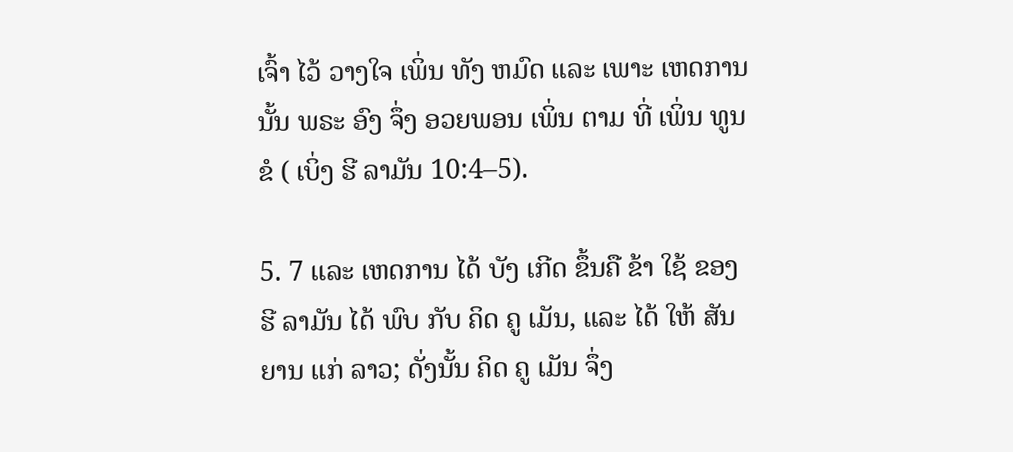ເຈົ້າ ໄວ້ ວາງໃຈ ເພິ່ນ ທັງ ຫມົດ ແລະ ເພາະ ເຫດການ ນັ້ນ ພຣະ ອົງ ຈຶ່ງ ອວຍພອນ ເພິ່ນ ຕາມ ທີ່ ເພິ່ນ ທູນ ຂໍ ( ເບິ່ງ ຮີ ລາມັນ 10:4–5).

5. 7 ແລະ ເຫດການ ໄດ້ ບັງ ເກີດ ຂຶ້ນຄື ຂ້າ ໃຊ້ ຂອງ ຮີ ລາມັນ ໄດ້ ພົບ ກັບ ຄິດ ຄູ ເມັນ, ແລະ ໄດ້ ໃຫ້ ສັນຍານ ແກ່ ລາວ; ດັ່ງນັ້ນ ຄິດ ຄູ ເມັນ ຈຶ່ງ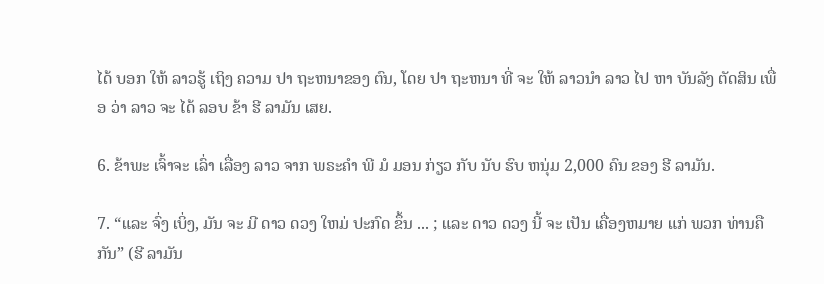ໄດ້ ບອກ ໃຫ້ ລາວຮູ້ ເຖິງ ຄວາມ ປາ ຖະຫນາຂອງ ຕົນ, ໂດຍ ປາ ຖະຫນາ ທີ່ ຈະ ໃຫ້ ລາວນໍາ ລາວ ໄປ ຫາ ບັນລັງ ຕັດສິນ ເພື່ອ ວ່າ ລາວ ຈະ ໄດ້ ລອບ ຂ້າ ຮີ ລາມັນ ເສຍ.

6. ຂ້າພະ ເຈົ້າຈະ ເລົ່າ ເລື່ອງ ລາວ ຈາກ ພຣະຄໍາ ພີ ມໍ ມອນ ກ່ຽວ ກັບ ນັບ ຮົບ ຫນຸ່ມ 2,000 ຄົນ ຂອງ ຮີ ລາມັນ.

7. “ແລະ ຈົ່ງ ເບິ່ງ, ມັນ ຈະ ມີ ດາວ ດວງ ໃຫມ່ ປະກົດ ຂຶ້ນ ... ; ແລະ ດາວ ດວງ ນີ້ ຈະ ເປັນ ເຄື່ອງຫມາຍ ແກ່ ພວກ ທ່ານຄື ກັນ” (ຮີ ລາມັນ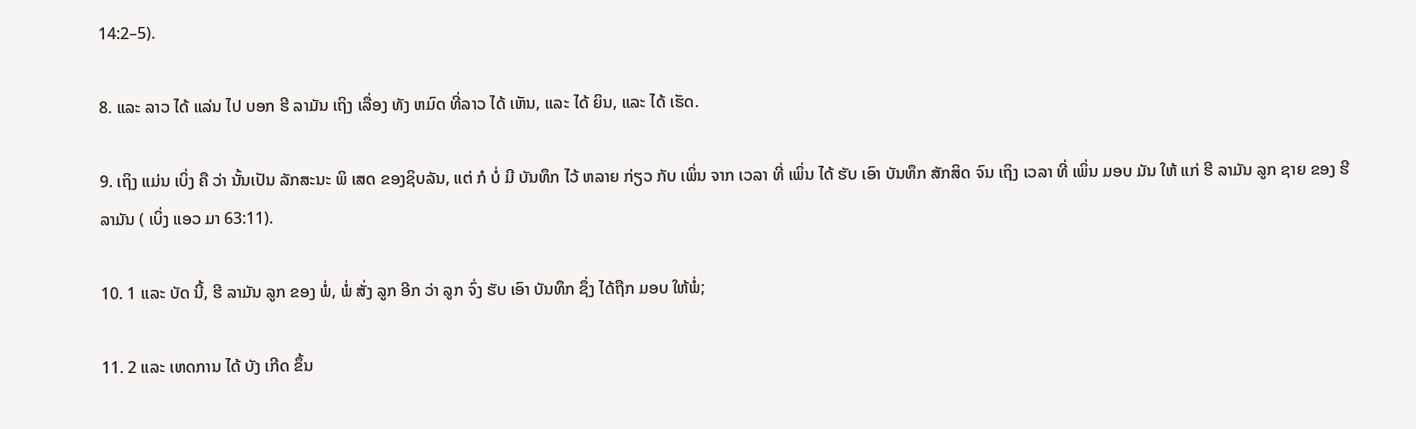14:2–5).

8. ແລະ ລາວ ໄດ້ ແລ່ນ ໄປ ບອກ ຮີ ລາມັນ ເຖິງ ເລື່ອງ ທັງ ຫມົດ ທີ່ລາວ ໄດ້ ເຫັນ, ແລະ ໄດ້ ຍິນ, ແລະ ໄດ້ ເຮັດ.

9. ເຖິງ ແມ່ນ ເບິ່ງ ຄື ວ່າ ນັ້ນເປັນ ລັກສະນະ ພິ ເສດ ຂອງຊິບລັນ, ແຕ່ ກໍ ບໍ່ ມີ ບັນທຶກ ໄວ້ ຫລາຍ ກ່ຽວ ກັບ ເພິ່ນ ຈາກ ເວລາ ທີ່ ເພິ່ນ ໄດ້ ຮັບ ເອົາ ບັນທຶກ ສັກສິດ ຈົນ ເຖິງ ເວລາ ທີ່ ເພິ່ນ ມອບ ມັນ ໃຫ້ ແກ່ ຮີ ລາມັນ ລູກ ຊາຍ ຂອງ ຮີ ລາມັນ ( ເບິ່ງ ແອວ ມາ 63:11).

10. 1 ແລະ ບັດ ນີ້, ຮີ ລາມັນ ລູກ ຂອງ ພໍ່, ພໍ່ ສັ່ງ ລູກ ອີກ ວ່າ ລູກ ຈົ່ງ ຮັບ ເອົາ ບັນທຶກ ຊຶ່ງ ໄດ້ຖືກ ມອບ ໃຫ້ພໍ່;

11. 2 ແລະ ເຫດການ ໄດ້ ບັງ ເກີດ ຂຶ້ນ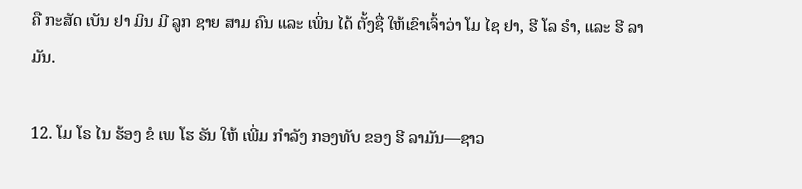ຄື ກະສັດ ເບັນ ຢາ ມິນ ມີ ລູກ ຊາຍ ສາມ ຄົນ ແລະ ເພິ່ນ ໄດ້ ຕັ້ງຊື່ ໃຫ້ເຂົາເຈົ້າວ່າ ໂມ ໄຊ ຢາ, ຮີ ໂລ ຣໍາ, ແລະ ຮີ ລາມັນ.

12. ໂມ ໂຣ ໄນ ຮ້ອງ ຂໍ ເພ ໂຮ ຣັນ ໃຫ້ ເພີ່ມ ກໍາລັງ ກອງທັບ ຂອງ ຮີ ລາມັນ—ຊາວ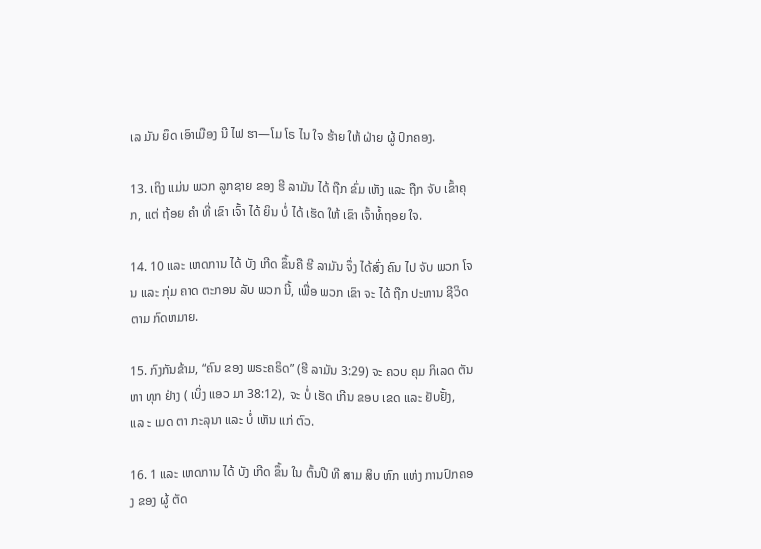ເລ ມັນ ຍຶດ ເອົາເມືອງ ນີ ໄຟ ຮາ—ໂມ ໂຣ ໄນ ໃຈ ຮ້າຍ ໃຫ້ ຝ່າຍ ຜູ້ ປົກຄອງ.

13. ເຖິງ ແມ່ນ ພວກ ລູກຊາຍ ຂອງ ຮີ ລາມັນ ໄດ້ ຖືກ ຂົ່ມ ເຫັງ ແລະ ຖືກ ຈັບ ເຂົ້າຄຸກ, ແຕ່ ຖ້ອຍ ຄໍາ ທີ່ ເຂົາ ເຈົ້າ ໄດ້ ຍິນ ບໍ່ ໄດ້ ເຮັດ ໃຫ້ ເຂົາ ເຈົ້າທໍ້ຖອຍ ໃຈ.

14. 10 ແລະ ເຫດການ ໄດ້ ບັງ ເກີດ ຂຶ້ນຄື ຮີ ລາມັນ ຈຶ່ງ ໄດ້ສົ່ງ ຄົນ ໄປ ຈັບ ພວກ ໂຈນ ແລະ ກຸ່ມ ຄາດ ຕະກອນ ລັບ ພວກ ນີ້, ເພື່ອ ພວກ ເຂົາ ຈະ ໄດ້ ຖືກ ປະຫານ ຊີວິດ ຕາມ ກົດຫມາຍ.

15. ກົງກັນຂ້າມ, “ຄົນ ຂອງ ພຣະຄຣິດ” (ຮີ ລາມັນ 3:29) ຈະ ຄວບ ຄຸມ ກິເລດ ຕັນຫາ ທຸກ ຢ່າງ ( ເບິ່ງ ແອວ ມາ 38:12), ຈະ ບໍ່ ເຮັດ ເກີນ ຂອບ ເຂດ ແລະ ຢັບຢັ້ງ, ແລ ະ ເມດ ຕາ ກະລຸນາ ແລະ ບໍ່ ເຫັນ ແກ່ ຕົວ.

16. 1 ແລະ ເຫດການ ໄດ້ ບັງ ເກີດ ຂຶ້ນ ໃນ ຕົ້ນປີ ທີ ສາມ ສິບ ຫົກ ແຫ່ງ ການປົກຄອງ ຂອງ ຜູ້ ຕັດ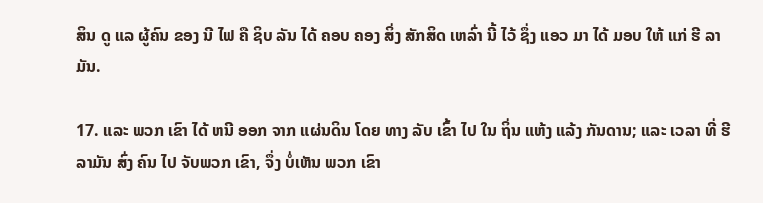ສິນ ດູ ແລ ຜູ້ຄົນ ຂອງ ນີ ໄຟ ຄື ຊິບ ລັນ ໄດ້ ຄອບ ຄອງ ສິ່ງ ສັກສິດ ເຫລົ່າ ນີ້ ໄວ້ ຊຶ່ງ ແອວ ມາ ໄດ້ ມອບ ໃຫ້ ແກ່ ຮີ ລາມັນ.

17. ແລະ ພວກ ເຂົາ ໄດ້ ຫນີ ອອກ ຈາກ ແຜ່ນດິນ ໂດຍ ທາງ ລັບ ເຂົ້າ ໄປ ໃນ ຖິ່ນ ແຫ້ງ ແລ້ງ ກັນດານ; ແລະ ເວລາ ທີ່ ຮີ ລາມັນ ສົ່ງ ຄົນ ໄປ ຈັບພວກ ເຂົາ, ຈຶ່ງ ບໍ່ເຫັນ ພວກ ເຂົາ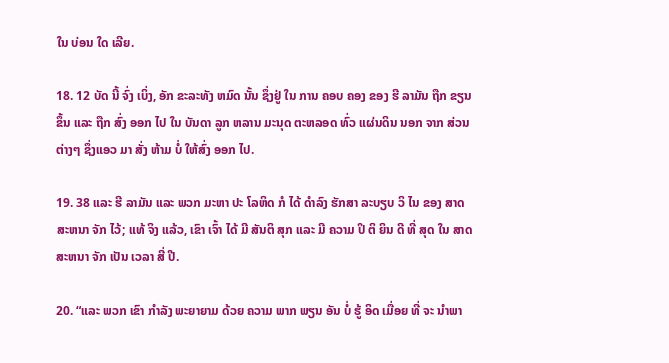ໃນ ບ່ອນ ໃດ ເລີຍ.

18. 12 ບັດ ນີ້ ຈົ່ງ ເບິ່ງ, ອັກ ຂະລະທັງ ຫມົດ ນັ້ນ ຊຶ່ງຢູ່ ໃນ ການ ຄອບ ຄອງ ຂອງ ຮີ ລາມັນ ຖືກ ຂຽນ ຂຶ້ນ ແລະ ຖືກ ສົ່ງ ອອກ ໄປ ໃນ ບັນດາ ລູກ ຫລານ ມະນຸດ ຕະຫລອດ ທົ່ວ ແຜ່ນດິນ ນອກ ຈາກ ສ່ວນ ຕ່າງໆ ຊຶ່ງແອວ ມາ ສັ່ງ ຫ້າມ ບໍ່ ໃຫ້ສົ່ງ ອອກ ໄປ.

19. 38 ແລະ ຮີ ລາມັນ ແລະ ພວກ ມະຫາ ປະ ໂລຫິດ ກໍ ໄດ້ ດໍາລົງ ຮັກສາ ລະບຽບ ວິ ໄນ ຂອງ ສາດສະຫນາ ຈັກ ໄວ້; ແທ້ ຈິງ ແລ້ວ, ເຂົາ ເຈົ້າ ໄດ້ ມີ ສັນຕິ ສຸກ ແລະ ມີ ຄວາມ ປິ ຕິ ຍິນ ດີ ທີ່ ສຸດ ໃນ ສາດສະຫນາ ຈັກ ເປັນ ເວລາ ສີ່ ປີ.

20. “ແລະ ພວກ ເຂົາ ກໍາລັງ ພະຍາຍາມ ດ້ວຍ ຄວາມ ພາກ ພຽນ ອັນ ບໍ່ ຮູ້ ອິດ ເມື່ອຍ ທີ່ ຈະ ນໍາພາ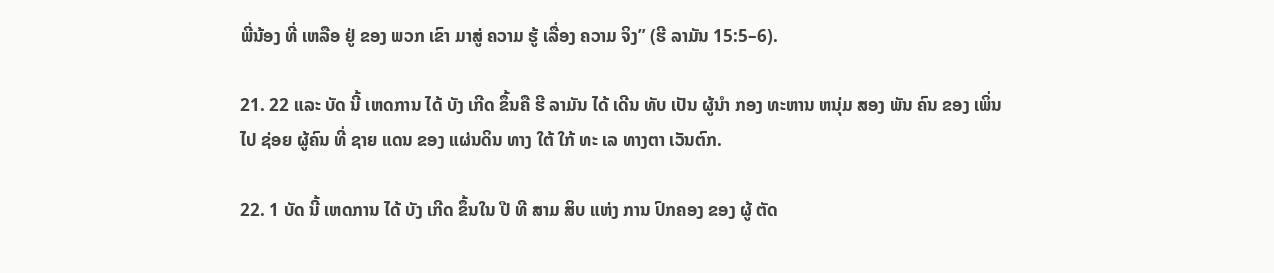ພີ່ນ້ອງ ທີ່ ເຫລືອ ຢູ່ ຂອງ ພວກ ເຂົາ ມາສູ່ ຄວາມ ຮູ້ ເລື່ອງ ຄວາມ ຈິງ” (ຮີ ລາມັນ 15:5–6).

21. 22 ແລະ ບັດ ນີ້ ເຫດການ ໄດ້ ບັງ ເກີດ ຂຶ້ນຄື ຮີ ລາມັນ ໄດ້ ເດີນ ທັບ ເປັນ ຜູ້ນໍາ ກອງ ທະຫານ ຫນຸ່ມ ສອງ ພັນ ຄົນ ຂອງ ເພິ່ນໄປ ຊ່ອຍ ຜູ້ຄົນ ທີ່ ຊາຍ ແດນ ຂອງ ແຜ່ນດິນ ທາງ ໃຕ້ ໃກ້ ທະ ເລ ທາງຕາ ເວັນຕົກ.

22. 1 ບັດ ນີ້ ເຫດການ ໄດ້ ບັງ ເກີດ ຂຶ້ນໃນ ປີ ທີ ສາມ ສິບ ແຫ່ງ ການ ປົກຄອງ ຂອງ ຜູ້ ຕັດ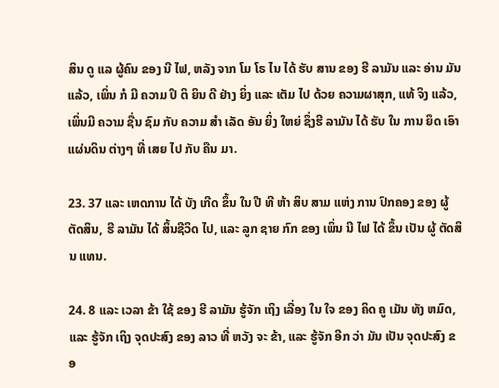ສິນ ດູ ແລ ຜູ້ຄົນ ຂອງ ນີ ໄຟ, ຫລັງ ຈາກ ໂມ ໂຣ ໄນ ໄດ້ ຮັບ ສານ ຂອງ ຮີ ລາມັນ ແລະ ອ່ານ ມັນ ແລ້ວ, ເພິ່ນ ກໍ ມີ ຄວາມ ປິ ຕິ ຍິນ ດີ ຢ່າງ ຍິ່ງ ແລະ ເຕັມ ໄປ ດ້ວຍ ຄວາມຜາສຸກ, ແທ້ ຈິງ ແລ້ວ, ເພິ່ນມີ ຄວາມ ຊື່ນ ຊົມ ກັບ ຄວາມ ສໍາ ເລັດ ອັນ ຍິ່ງ ໃຫຍ່ ຊຶ່ງຮີ ລາມັນ ໄດ້ ຮັບ ໃນ ການ ຍຶດ ເອົາ ແຜ່ນດິນ ຕ່າງໆ ທີ່ ເສຍ ໄປ ກັບ ຄືນ ມາ.

23. 37 ແລະ ເຫດການ ໄດ້ ບັງ ເກີດ ຂຶ້ນ ໃນ ປີ ທີ ຫ້າ ສິບ ສາມ ແຫ່ງ ການ ປົກຄອງ ຂອງ ຜູ້ ຕັດສິນ, ຮີ ລາມັນ ໄດ້ ສິ້ນຊີວິດ ໄປ, ແລະ ລູກ ຊາຍ ກົກ ຂອງ ເພິ່ນ ນີ ໄຟ ໄດ້ ຂຶ້ນ ເປັນ ຜູ້ ຕັດສິນ ແທນ.

24. 8 ແລະ ເວລາ ຂ້າ ໃຊ້ ຂອງ ຮີ ລາມັນ ຮູ້ຈັກ ເຖິງ ເລື່ອງ ໃນ ໃຈ ຂອງ ຄິດ ຄູ ເມັນ ທັງ ຫມົດ, ແລະ ຮູ້ຈັກ ເຖິງ ຈຸດປະສົງ ຂອງ ລາວ ທີ່ ຫວັງ ຈະ ຂ້າ, ແລະ ຮູ້ຈັກ ອີກ ວ່າ ມັນ ເປັນ ຈຸດປະສົງ ຂອ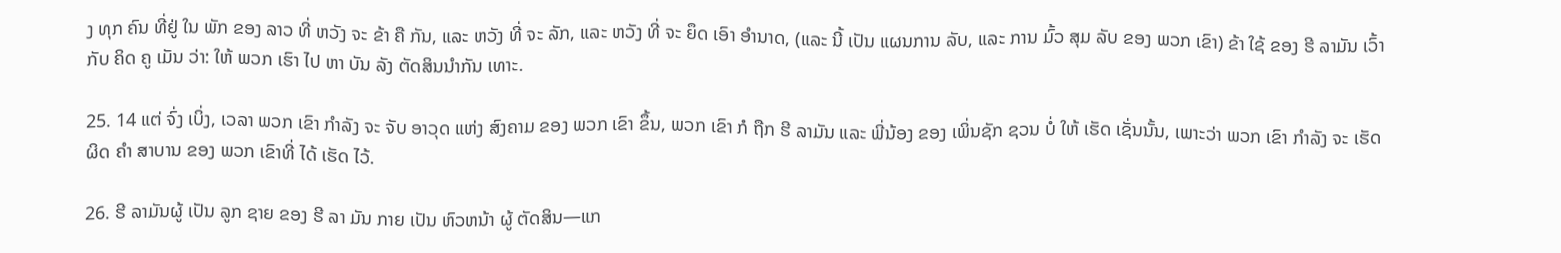ງ ທຸກ ຄົນ ທີ່ຢູ່ ໃນ ພັກ ຂອງ ລາວ ທີ່ ຫວັງ ຈະ ຂ້າ ຄື ກັນ, ແລະ ຫວັງ ທີ່ ຈະ ລັກ, ແລະ ຫວັງ ທີ່ ຈະ ຍຶດ ເອົາ ອໍານາດ, (ແລະ ນີ້ ເປັນ ແຜນການ ລັບ, ແລະ ການ ມົ້ວ ສຸມ ລັບ ຂອງ ພວກ ເຂົາ) ຂ້າ ໃຊ້ ຂອງ ຮີ ລາມັນ ເວົ້າກັບ ຄິດ ຄູ ເມັນ ວ່າ: ໃຫ້ ພວກ ເຮົາ ໄປ ຫາ ບັນ ລັງ ຕັດສິນນໍາກັນ ເທາະ.

25. 14 ແຕ່ ຈົ່ງ ເບິ່ງ, ເວລາ ພວກ ເຂົາ ກໍາລັງ ຈະ ຈັບ ອາວຸດ ແຫ່ງ ສົງຄາມ ຂອງ ພວກ ເຂົາ ຂຶ້ນ, ພວກ ເຂົາ ກໍ ຖືກ ຮີ ລາມັນ ແລະ ພີ່ນ້ອງ ຂອງ ເພິ່ນຊັກ ຊວນ ບໍ່ ໃຫ້ ເຮັດ ເຊັ່ນນັ້ນ, ເພາະວ່າ ພວກ ເຂົາ ກໍາລັງ ຈະ ເຮັດ ຜິດ ຄໍາ ສາບານ ຂອງ ພວກ ເຂົາທີ່ ໄດ້ ເຮັດ ໄວ້.

26. ຮີ ລາມັນຜູ້ ເປັນ ລູກ ຊາຍ ຂອງ ຮີ ລາ ມັນ ກາຍ ເປັນ ຫົວຫນ້າ ຜູ້ ຕັດສິນ—ແກ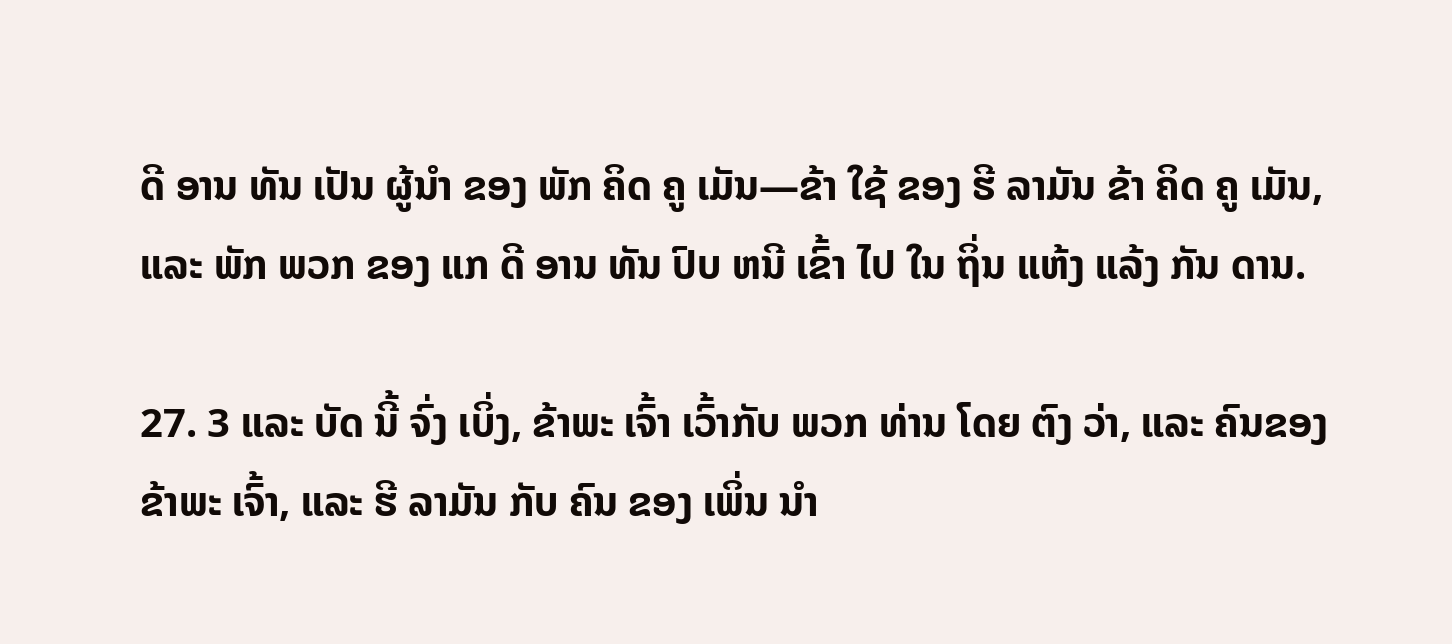ດີ ອານ ທັນ ເປັນ ຜູ້ນໍາ ຂອງ ພັກ ຄິດ ຄູ ເມັນ—ຂ້າ ໃຊ້ ຂອງ ຮີ ລາມັນ ຂ້າ ຄິດ ຄູ ເມັນ, ແລະ ພັກ ພວກ ຂອງ ແກ ດີ ອານ ທັນ ປົບ ຫນີ ເຂົ້າ ໄປ ໃນ ຖິ່ນ ແຫ້ງ ແລ້ງ ກັນ ດານ.

27. 3 ແລະ ບັດ ນີ້ ຈົ່ງ ເບິ່ງ, ຂ້າພະ ເຈົ້າ ເວົ້າກັບ ພວກ ທ່ານ ໂດຍ ຕົງ ວ່າ, ແລະ ຄົນຂອງ ຂ້າພະ ເຈົ້າ, ແລະ ຮີ ລາມັນ ກັບ ຄົນ ຂອງ ເພິ່ນ ນໍາ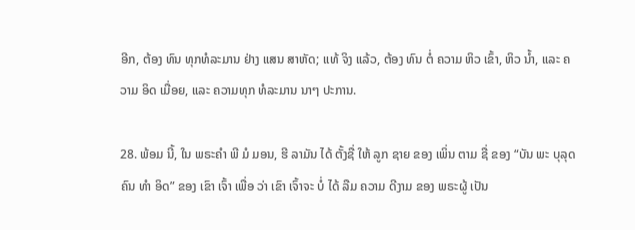ອີກ, ຕ້ອງ ທົນ ທຸກທໍລະມານ ຢ່າງ ແສນ ສາຫັດ; ແທ້ ຈິງ ແລ້ວ, ຕ້ອງ ທົນ ຕໍ່ ຄວາມ ຫິວ ເຂົ້າ, ຫິວ ນ້ຳ, ແລະ ຄວາມ ອິດ ເມື່ອຍ, ແລະ ຄວາມທຸກ ທໍລະມານ ນາໆ ປະການ.

28. ພ້ອມ ນີ້, ໃນ ພຣະຄໍາ ພີ ມໍ ມອນ, ຮີ ລາມັນ ໄດ້ ຕັ້ງຊື່ ໃຫ້ ລູກ ຊາຍ ຂອງ ເພິ່ນ ຕາມ ຊື່ ຂອງ “ບັນ ພະ ບຸລຸດຄົນ ທໍາ ອິດ” ຂອງ ເຂົາ ເຈົ້າ ເພື່ອ ວ່າ ເຂົາ ເຈົ້າຈະ ບໍ່ ໄດ້ ລືມ ຄວາມ ດີງາມ ຂອງ ພຣະຜູ້ ເປັນ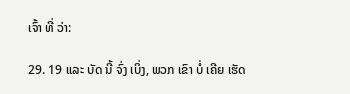ເຈົ້າ ທີ່ ວ່າ:

29. 19 ແລະ ບັດ ນີ້ ຈົ່ງ ເບິ່ງ, ພວກ ເຂົາ ບໍ່ ເຄີຍ ເຮັດ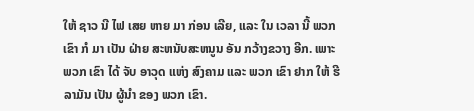ໃຫ້ ຊາວ ນີ ໄຟ ເສຍ ຫາຍ ມາ ກ່ອນ ເລີຍ, ແລະ ໃນ ເວລາ ນີ້ ພວກ ເຂົາ ກໍ ມາ ເປັນ ຝ່າຍ ສະຫນັບສະຫນູນ ອັນ ກວ້າງຂວາງ ອີກ. ເພາະ ພວກ ເຂົາ ໄດ້ ຈັບ ອາວຸດ ແຫ່ງ ສົງຄາມ ແລະ ພວກ ເຂົາ ຢາກ ໃຫ້ ຮີ ລາມັນ ເປັນ ຜູ້ນໍາ ຂອງ ພວກ ເຂົາ.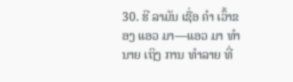30. ຮີ ລາມັນ ເຊື່ອ ຄໍາ ເວົ້າຂອງ ແອວ ມາ—ແອວ ມາ ທໍານາຍ ເຖິງ ການ ທໍາລາຍ ທີ່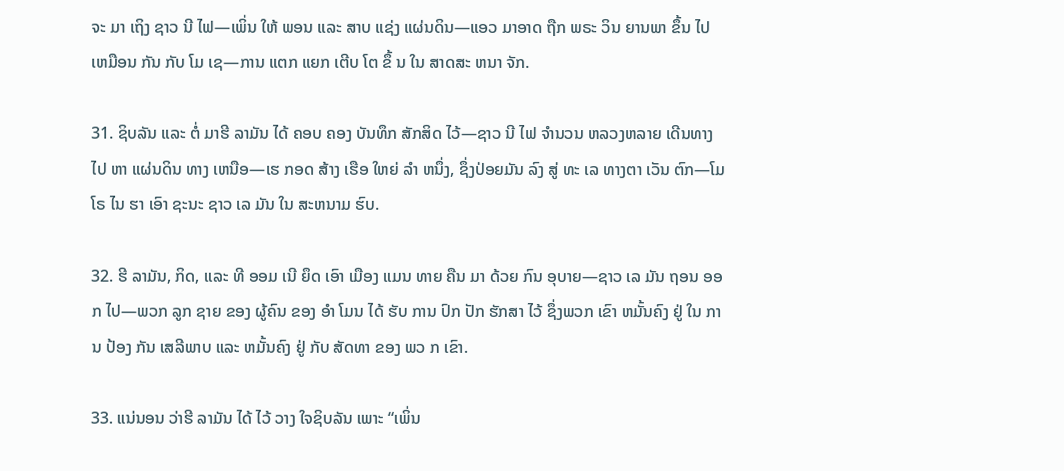ຈະ ມາ ເຖິງ ຊາວ ນີ ໄຟ—ເພິ່ນ ໃຫ້ ພອນ ແລະ ສາບ ແຊ່ງ ແຜ່ນດິນ—ແອວ ມາອາດ ຖືກ ພຣະ ວິນ ຍານພາ ຂຶ້ນ ໄປ ເຫມືອນ ກັນ ກັບ ໂມ ເຊ—ການ ແຕກ ແຍກ ເຕີບ ໂຕ ຂຶ້ ນ ໃນ ສາດສະ ຫນາ ຈັກ.

31. ຊິບລັນ ແລະ ຕໍ່ ມາຮີ ລາມັນ ໄດ້ ຄອບ ຄອງ ບັນທຶກ ສັກສິດ ໄວ້—ຊາວ ນີ ໄຟ ຈໍານວນ ຫລວງຫລາຍ ເດີນທາງ ໄປ ຫາ ແຜ່ນດິນ ທາງ ເຫນືອ—ເຮ ກອດ ສ້າງ ເຮືອ ໃຫຍ່ ລໍາ ຫນຶ່ງ, ຊຶ່ງປ່ອຍມັນ ລົງ ສູ່ ທະ ເລ ທາງຕາ ເວັນ ຕົກ—ໂມ ໂຣ ໄນ ຮາ ເອົາ ຊະນະ ຊາວ ເລ ມັນ ໃນ ສະຫນາມ ຮົບ.

32. ຮີ ລາມັນ, ກິດ, ແລະ ທີ ອອມ ເນີ ຍຶດ ເອົາ ເມືອງ ແມນ ທາຍ ຄືນ ມາ ດ້ວຍ ກົນ ອຸບາຍ—ຊາວ ເລ ມັນ ຖອນ ອອກ ໄປ—ພວກ ລູກ ຊາຍ ຂອງ ຜູ້ຄົນ ຂອງ ອໍາ ໂມນ ໄດ້ ຮັບ ການ ປົກ ປັກ ຮັກສາ ໄວ້ ຊຶ່ງພວກ ເຂົາ ຫມັ້ນຄົງ ຢູ່ ໃນ ການ ປ້ອງ ກັນ ເສລີພາບ ແລະ ຫມັ້ນຄົງ ຢູ່ ກັບ ສັດທາ ຂອງ ພວ ກ ເຂົາ.

33. ແນ່ນອນ ວ່າຮີ ລາມັນ ໄດ້ ໄວ້ ວາງ ໃຈຊິບລັນ ເພາະ “ເພິ່ນ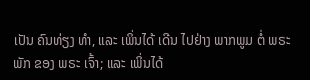ເປັນ ຄົນທ່ຽງ ທໍາ, ແລະ ເພິ່ນໄດ້ ເດີນ ໄປຢ່າງ ພາກພູມ ຕໍ່ ພຣະ ພັກ ຂອງ ພຣະ ເຈົ້າ; ແລະ ເພິ່ນໄດ້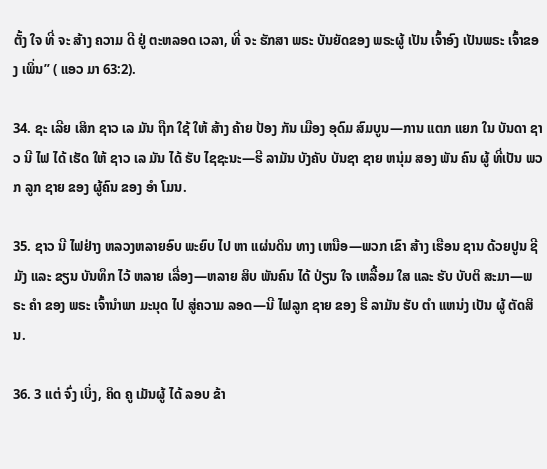ຕັ້ງ ໃຈ ທີ່ ຈະ ສ້າງ ຄວາມ ດີ ຢູ່ ຕະຫລອດ ເວລາ, ທີ່ ຈະ ຮັກສາ ພຣະ ບັນຍັດຂອງ ພຣະຜູ້ ເປັນ ເຈົ້າອົງ ເປັນພຣະ ເຈົ້າຂອງ ເພິ່ນ” ( ແອວ ມາ 63:2).

34. ຊະ ເລີຍ ເສິກ ຊາວ ເລ ມັນ ຖືກ ໃຊ້ ໃຫ້ ສ້າງ ຄ້າຍ ປ້ອງ ກັນ ເມືອງ ອຸດົມ ສົມບູນ—ການ ແຕກ ແຍກ ໃນ ບັນດາ ຊາວ ນີ ໄຟ ໄດ້ ເຮັດ ໃຫ້ ຊາວ ເລ ມັນ ໄດ້ ຮັບ ໄຊຊະນະ—ຮີ ລາມັນ ບັງຄັບ ບັນຊາ ຊາຍ ຫນຸ່ມ ສອງ ພັນ ຄົນ ຜູ້ ທີ່ເປັນ ພວກ ລູກ ຊາຍ ຂອງ ຜູ້ຄົນ ຂອງ ອໍາ ໂມນ.

35. ຊາວ ນີ ໄຟຢ່າງ ຫລວງຫລາຍອົບ ພະຍົບ ໄປ ຫາ ແຜ່ນດິນ ທາງ ເຫນືອ—ພວກ ເຂົາ ສ້າງ ເຮືອນ ຊານ ດ້ວຍປູນ ຊີມັງ ແລະ ຂຽນ ບັນທຶກ ໄວ້ ຫລາຍ ເລື່ອງ—ຫລາຍ ສິບ ພັນຄົນ ໄດ້ ປ່ຽນ ໃຈ ເຫລື້ອມ ໃສ ແລະ ຮັບ ບັບຕິ ສະມາ—ພຣະ ຄໍາ ຂອງ ພຣະ ເຈົ້ານໍາພາ ມະນຸດ ໄປ ສູ່ຄວາມ ລອດ—ນີ ໄຟລູກ ຊາຍ ຂອງ ຮີ ລາມັນ ຮັບ ຕໍາ ແຫນ່ງ ເປັນ ຜູ້ ຕັດສິນ.

36. 3 ແຕ່ ຈົ່ງ ເບິ່ງ, ຄິດ ຄູ ເມັນຜູ້ ໄດ້ ລອບ ຂ້າ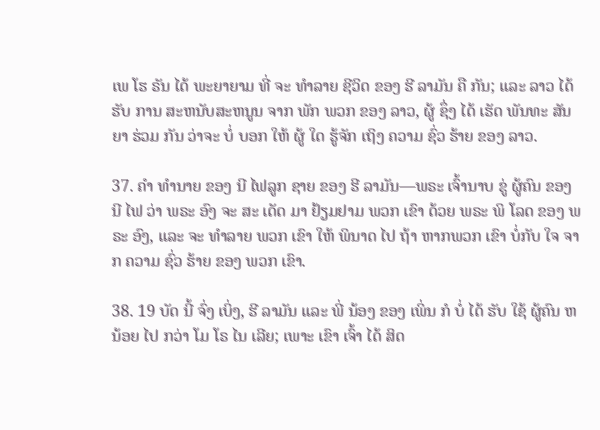ເພ ໂຮ ຣັນ ໄດ້ ພະຍາຍາມ ທີ່ ຈະ ທໍາລາຍ ຊີວິດ ຂອງ ຮີ ລາມັນ ຄື ກັນ; ແລະ ລາວ ໄດ້ ຮັບ ການ ສະຫນັບສະຫນູນ ຈາກ ພັກ ພວກ ຂອງ ລາວ, ຜູ້ ຊຶ່ງ ໄດ້ ເຮັດ ພັນທະ ສັນຍາ ຮ່ວມ ກັນ ວ່າຈະ ບໍ່ ບອກ ໃຫ້ ຜູ້ ໃດ ຮູ້ຈັກ ເຖິງ ຄວາມ ຊົ່ວ ຮ້າຍ ຂອງ ລາວ.

37. ຄໍາ ທໍານາຍ ຂອງ ນີ ໄຟລູກ ຊາຍ ຂອງ ຮີ ລາມັນ—ພຣະ ເຈົ້ານາບ ຂູ່ ຜູ້ຄົນ ຂອງ ນີ ໄຟ ວ່າ ພຣະ ອົງ ຈະ ສະ ເດັດ ມາ ຢ້ຽມຢາມ ພວກ ເຂົາ ດ້ວຍ ພຣະ ພິ ໂລດ ຂອງ ພຣະ ອົງ, ແລະ ຈະ ທໍາລາຍ ພວກ ເຂົາ ໃຫ້ ພິນາດ ໄປ ຖ້າ ຫາກພວກ ເຂົາ ບໍ່ກັບ ໃຈ ຈາກ ຄວາມ ຊົ່ວ ຮ້າຍ ຂອງ ພວກ ເຂົາ.

38. 19 ບັດ ນີ້ ຈົ່ງ ເບິ່ງ, ຮີ ລາມັນ ແລະ ພີ່ ນ້ອງ ຂອງ ເພິ່ນ ກໍ ບໍ່ ໄດ້ ຮັບ ໃຊ້ ຜູ້ຄົນ ຫນ້ອຍ ໄປ ກວ່າ ໂມ ໂຣ ໄນ ເລີຍ; ເພາະ ເຂົາ ເຈົ້າ ໄດ້ ສິດ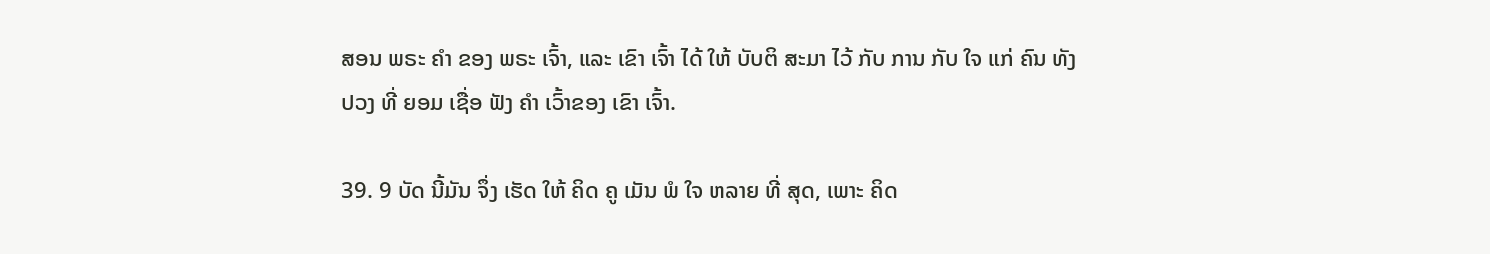ສອນ ພຣະ ຄໍາ ຂອງ ພຣະ ເຈົ້າ, ແລະ ເຂົາ ເຈົ້າ ໄດ້ ໃຫ້ ບັບຕິ ສະມາ ໄວ້ ກັບ ການ ກັບ ໃຈ ແກ່ ຄົນ ທັງ ປວງ ທີ່ ຍອມ ເຊື່ອ ຟັງ ຄໍາ ເວົ້າຂອງ ເຂົາ ເຈົ້າ.

39. 9 ບັດ ນີ້ມັນ ຈຶ່ງ ເຮັດ ໃຫ້ ຄິດ ຄູ ເມັນ ພໍ ໃຈ ຫລາຍ ທີ່ ສຸດ, ເພາະ ຄິດ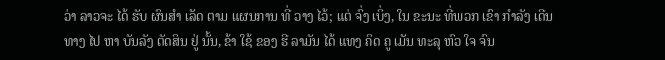ວ່າ ລາວຈະ ໄດ້ ຮັບ ຜົນສໍາ ເລັດ ຕາມ ແຜນການ ທີ່ ວາງ ໄວ້; ແຕ່ ຈົ່ງ ເບິ່ງ, ໃນ ຂະນະ ທີ່ພວກ ເຂົາ ກໍາລັງ ເດີນທາງ ໄປ ຫາ ບັນລັງ ຕັດສິນ ຢູ່ ນັ້ນ, ຂ້າ ໃຊ້ ຂອງ ຮີ ລາມັນ ໄດ້ ແທງ ຄິດ ຄູ ເມັນ ທະລຸ ຫົວ ໃຈ ຈົນ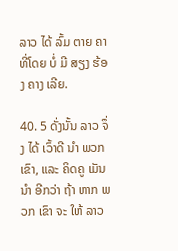ລາວ ໄດ້ ລົ້ມ ຕາຍ ຄາ ທີ່ໂດຍ ບໍ່ ມີ ສຽງ ຮ້ອງ ຄາງ ເລີຍ.

40. 5 ດັ່ງນັ້ນ ລາວ ຈຶ່ງ ໄດ້ ເວົ້າດີ ນໍາ ພວກ ເຂົາ, ແລະ ຄິດຄູ ເມັນນໍາ ອີກວ່າ ຖ້າ ຫາກ ພວກ ເຂົາ ຈະ ໃຫ້ ລາວ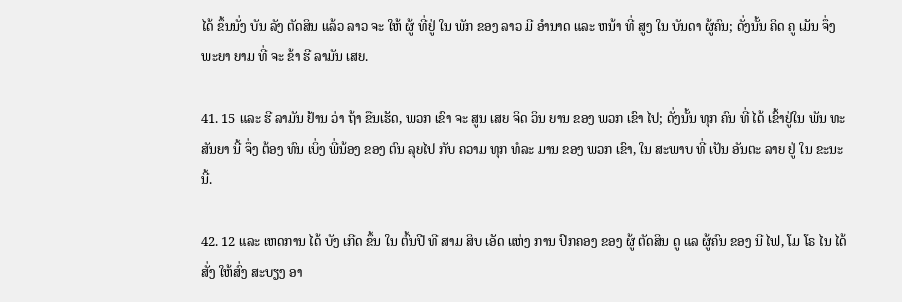ໄດ້ ຂຶ້ນນັ່ງ ບັນ ລັງ ຕັດສິນ ແລ້ວ ລາວ ຈະ ໃຫ້ ຜູ້ ທີ່ຢູ່ ໃນ ພັກ ຂອງ ລາວ ມີ ອໍານາດ ແລະ ຫນ້າ ທີ່ ສູງ ໃນ ບັນດາ ຜູ້ຄົນ; ດັ່ງນັ້ນ ຄິດ ຄູ ເມັນ ຈຶ່ງ ພະຍາ ຍາມ ທີ່ ຈະ ຂ້າ ຮີ ລາມັນ ເສຍ.

41. 15 ແລະ ຮີ ລາມັນ ຢ້ານ ວ່າ ຖ້າ ຂືນເຮັດ, ພວກ ເຂົາ ຈະ ສູນ ເສຍ ຈິດ ວິນ ຍານ ຂອງ ພວກ ເຂົາ ໄປ; ດັ່ງນັ້ນ ທຸກ ຄົນ ທີ່ ໄດ້ ເຂົ້າຢູ່ໃນ ພັນ ທະ ສັນຍາ ນີ້ ຈຶ່ງ ຕ້ອງ ທົນ ເບິ່ງ ພີ່ນ້ອງ ຂອງ ຕົນ ລຸຍໄປ ກັບ ຄວາມ ທຸກ ທໍລະ ມານ ຂອງ ພວກ ເຂົາ, ໃນ ສະພາບ ທີ່ ເປັນ ອັນຕະ ລາຍ ຢູ່ ໃນ ຂະນະ ນີ້.

42. 12 ແລະ ເຫດການ ໄດ້ ບັງ ເກີດ ຂຶ້ນ ໃນ ຕົ້ນປີ ທີ ສາມ ສິບ ເອັດ ແຫ່ງ ການ ປົກຄອງ ຂອງ ຜູ້ ຕັດສິນ ດູ ແລ ຜູ້ຄົນ ຂອງ ນີ ໄຟ, ໂມ ໂຣ ໄນ ໄດ້ ສັ່ງ ໃຫ້ສົ່ງ ສະບຽງ ອາ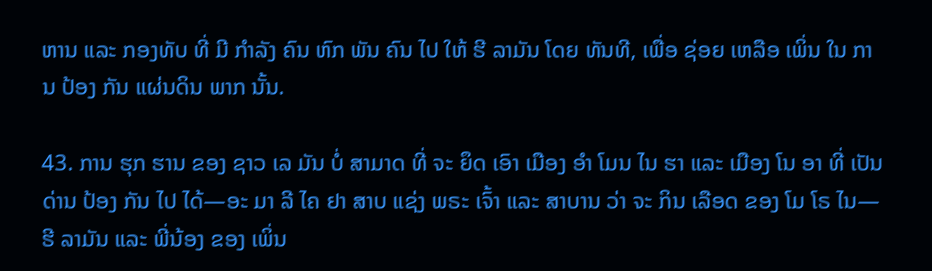ຫານ ແລະ ກອງທັບ ທີ່ ມີ ກໍາລັງ ຄົນ ຫົກ ພັນ ຄົນ ໄປ ໃຫ້ ຮີ ລາມັນ ໂດຍ ທັນທີ, ເພື່ອ ຊ່ອຍ ເຫລືອ ເພິ່ນ ໃນ ການ ປ້ອງ ກັນ ແຜ່ນດິນ ພາກ ນັ້ນ.

43. ການ ຮຸກ ຮານ ຂອງ ຊາວ ເລ ມັນ ບໍ່ ສາມາດ ທີ່ ຈະ ຍຶດ ເອົາ ເມືອງ ອໍາ ໂມນ ໄນ ຮາ ແລະ ເມືອງ ໂນ ອາ ທີ່ ເປັນ ດ່ານ ປ້ອງ ກັນ ໄປ ໄດ້—ອະ ມາ ລີ ໄຄ ຢາ ສາບ ແຊ່ງ ພຣະ ເຈົ້າ ແລະ ສາບານ ວ່າ ຈະ ກິນ ເລືອດ ຂອງ ໂມ ໂຣ ໄນ—ຮີ ລາມັນ ແລະ ພີ່ນ້ອງ ຂອງ ເພິ່ນ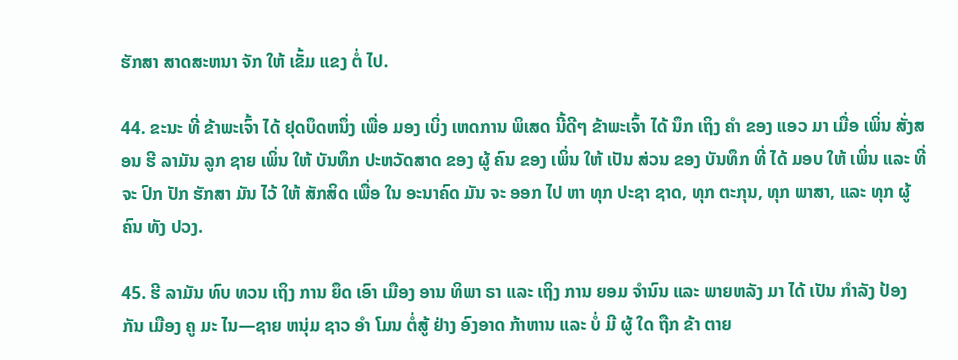ຮັກສາ ສາດສະຫນາ ຈັກ ໃຫ້ ເຂັ້ມ ແຂງ ຕໍ່ ໄປ.

44. ຂະນະ ທີ່ ຂ້າພະເຈົ້າ ໄດ້ ຢຸດບຶດຫນຶ່ງ ເພື່ອ ມອງ ເບິ່ງ ເຫດການ ພິເສດ ນີ້ດີໆ ຂ້າພະເຈົ້າ ໄດ້ ນຶກ ເຖິງ ຄໍາ ຂອງ ແອວ ມາ ເມື່ອ ເພິ່ນ ສັ່ງສອນ ຮີ ລາມັນ ລູກ ຊາຍ ເພິ່ນ ໃຫ້ ບັນທຶກ ປະຫວັດສາດ ຂອງ ຜູ້ ຄົນ ຂອງ ເພິ່ນ ໃຫ້ ເປັນ ສ່ວນ ຂອງ ບັນທຶກ ທີ່ ໄດ້ ມອບ ໃຫ້ ເພິ່ນ ແລະ ທີ່ ຈະ ປົກ ປັກ ຮັກສາ ມັນ ໄວ້ ໃຫ້ ສັກສິດ ເພື່ອ ໃນ ອະນາຄົດ ມັນ ຈະ ອອກ ໄປ ຫາ ທຸກ ປະຊາ ຊາດ, ທຸກ ຕະກຸນ, ທຸກ ພາສາ, ແລະ ທຸກ ຜູ້ ຄົນ ທັງ ປວງ.

45. ຮີ ລາມັນ ທົບ ທວນ ເຖິງ ການ ຍຶດ ເອົາ ເມືອງ ອານ ທິພາ ຣາ ແລະ ເຖິງ ການ ຍອມ ຈໍານົນ ແລະ ພາຍຫລັງ ມາ ໄດ້ ເປັນ ກໍາລັງ ປ້ອງ ກັນ ເມືອງ ຄູ ມະ ໄນ—ຊາຍ ຫນຸ່ມ ຊາວ ອໍາ ໂມນ ຕໍ່ສູ້ ຢ່າງ ອົງອາດ ກ້າຫານ ແລະ ບໍ່ ມີ ຜູ້ ໃດ ຖືກ ຂ້າ ຕາຍ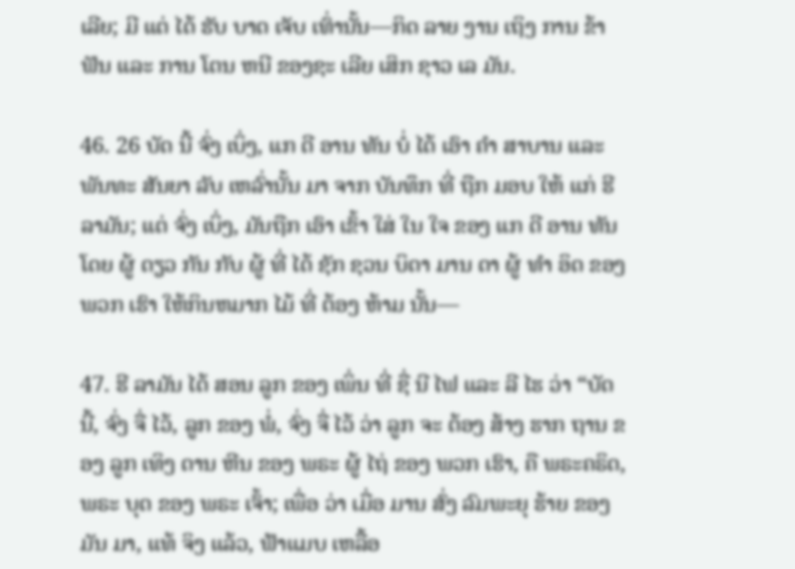ເລີຍ; ມີ ແຕ່ ໄດ້ ຮັບ ບາດ ເຈັບ ເທົ່ານັ້ນ—ກິດ ລາຍ ງານ ເຖິງ ການ ຂ້າ ຟັນ ແລະ ການ ໂຕນ ຫນີ ຂອງຊະ ເລີຍ ເສິກ ຊາວ ເລ ມັນ.

46. 26 ບັດ ນີ້ ຈົ່ງ ເບິ່ງ, ແກ ດີ ອານ ທັນ ບໍ່ ໄດ້ ເອົາ ຄໍາ ສາບານ ແລະ ພັນທະ ສັນຍາ ລັບ ເຫລົ່ານັ້ນ ມາ ຈາກ ບັນທຶກ ທີ່ ຖືກ ມອບ ໃຫ້ ແກ່ ຮີ ລາມັນ; ແຕ່ ຈົ່ງ ເບິ່ງ, ມັນຖືກ ເອົາ ເຂົ້າ ໃສ່ ໃນ ໃຈ ຂອງ ແກ ດີ ອານ ທັນ ໂດຍ ຜູ້ ດຽວ ກັນ ກັບ ຜູ້ ທີ່ ໄດ້ ຊັກ ຊວນ ບິດາ ມານ ດາ ຜູ້ ທໍາ ອິດ ຂອງ ພວກ ເຮົາ ໃຫ້ກິນຫມາກ ໄມ້ ທີ່ ຕ້ອງ ຫ້າມ ນັ້ນ—

47. ຮີ ລາມັນ ໄດ້ ສອນ ລູກ ຂອງ ເພິ່ນ ທີ່ ຊື່ ນີ ໄຟ ແລະ ລີ ໄຮ ວ່າ “ບັດ ນີ້, ຈົ່ງ ຈື່ ໄວ້, ລູກ ຂອງ ພໍ່, ຈົ່ງ ຈື່ ໄວ້ ວ່າ ລູກ ຈະ ຕ້ອງ ສ້າງ ຮາກ ຖານ ຂອງ ລູກ ເທິງ ດານ ຫີນ ຂອງ ພຣະ ຜູ້ ໄຖ່ ຂອງ ພວກ ເຮົາ, ຄື ພຣະຄຣິດ, ພຣະ ບຸດ ຂອງ ພຣະ ເຈົ້າ; ເພື່ອ ວ່າ ເມື່ອ ມານ ສົ່ງ ລົມພະຍຸ ຮ້າຍ ຂອງ ມັນ ມາ, ແທ້ ຈິງ ແລ້ວ, ຟ້າແມບ ເຫລື້ອ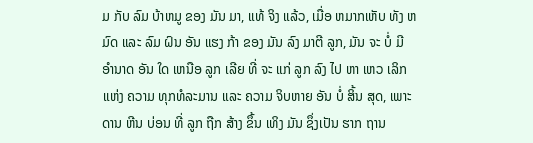ມ ກັບ ລົມ ບ້າຫມູ ຂອງ ມັນ ມາ, ແທ້ ຈິງ ແລ້ວ, ເມື່ອ ຫມາກເຫັບ ທັງ ຫມົດ ແລະ ລົມ ຝົນ ອັນ ແຮງ ກ້າ ຂອງ ມັນ ລົງ ມາຕີ ລູກ, ມັນ ຈະ ບໍ່ ມີ ອໍານາດ ອັນ ໃດ ເຫນືອ ລູກ ເລີຍ ທີ່ ຈະ ແກ່ ລູກ ລົງ ໄປ ຫາ ເຫວ ເລິກ ແຫ່ງ ຄວາມ ທຸກທໍລະມານ ແລະ ຄວາມ ຈິບຫາຍ ອັນ ບໍ່ ສິ້ນ ສຸດ, ເພາະ ດານ ຫີນ ບ່ອນ ທີ່ ລູກ ຖືກ ສ້າງ ຂຶ້ນ ເທິງ ມັນ ຊຶ່ງເປັນ ຮາກ ຖານ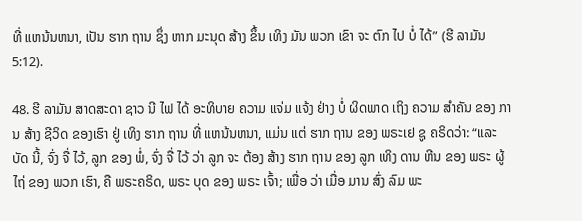ທີ່ ແຫນ້ນຫນາ, ເປັນ ຮາກ ຖານ ຊຶ່ງ ຫາກ ມະນຸດ ສ້າງ ຂຶ້ນ ເທິງ ມັນ ພວກ ເຂົາ ຈະ ຕົກ ໄປ ບໍ່ ໄດ້” (ຮີ ລາມັນ 5:12).

48. ຮີ ລາມັນ ສາດສະດາ ຊາວ ນີ ໄຟ ໄດ້ ອະທິບາຍ ຄວາມ ແຈ່ມ ແຈ້ງ ຢ່າງ ບໍ່ ຜິດພາດ ເຖິງ ຄວາມ ສໍາຄັນ ຂອງ ການ ສ້າງ ຊີວິດ ຂອງເຮົາ ຢູ່ ເທິງ ຮາກ ຖານ ທີ່ ແຫນ້ນຫນາ, ແມ່ນ ແຕ່ ຮາກ ຖານ ຂອງ ພຣະເຢ ຊູ ຄຣິດວ່າ: “ແລະ ບັດ ນີ້, ຈົ່ງ ຈື່ ໄວ້, ລູກ ຂອງ ພໍ່, ຈົ່ງ ຈື່ ໄວ້ ວ່າ ລູກ ຈະ ຕ້ອງ ສ້າງ ຮາກ ຖານ ຂອງ ລູກ ເທິງ ດານ ຫີນ ຂອງ ພຣະ ຜູ້ ໄຖ່ ຂອງ ພວກ ເຮົາ, ຄື ພຣະຄຣິດ, ພຣະ ບຸດ ຂອງ ພຣະ ເຈົ້າ; ເພື່ອ ວ່າ ເມື່ອ ມານ ສົ່ງ ລົມ ພະ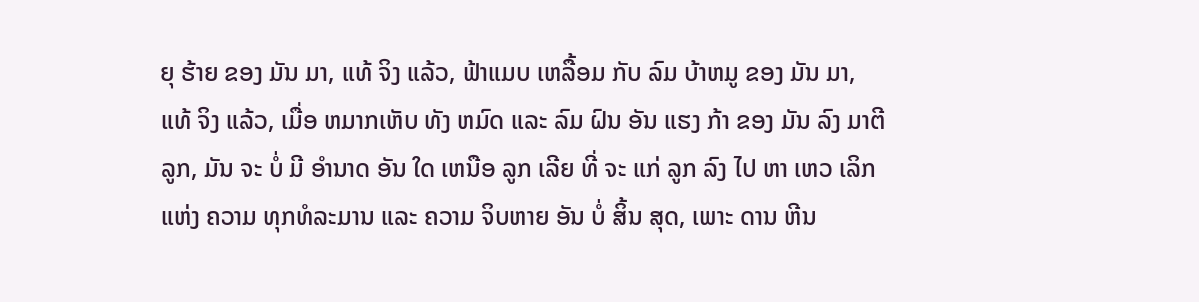ຍຸ ຮ້າຍ ຂອງ ມັນ ມາ, ແທ້ ຈິງ ແລ້ວ, ຟ້າແມບ ເຫລື້ອມ ກັບ ລົມ ບ້າຫມູ ຂອງ ມັນ ມາ, ແທ້ ຈິງ ແລ້ວ, ເມື່ອ ຫມາກເຫັບ ທັງ ຫມົດ ແລະ ລົມ ຝົນ ອັນ ແຮງ ກ້າ ຂອງ ມັນ ລົງ ມາຕີ ລູກ, ມັນ ຈະ ບໍ່ ມີ ອໍານາດ ອັນ ໃດ ເຫນືອ ລູກ ເລີຍ ທີ່ ຈະ ແກ່ ລູກ ລົງ ໄປ ຫາ ເຫວ ເລິກ ແຫ່ງ ຄວາມ ທຸກທໍລະມານ ແລະ ຄວາມ ຈິບຫາຍ ອັນ ບໍ່ ສິ້ນ ສຸດ, ເພາະ ດານ ຫີນ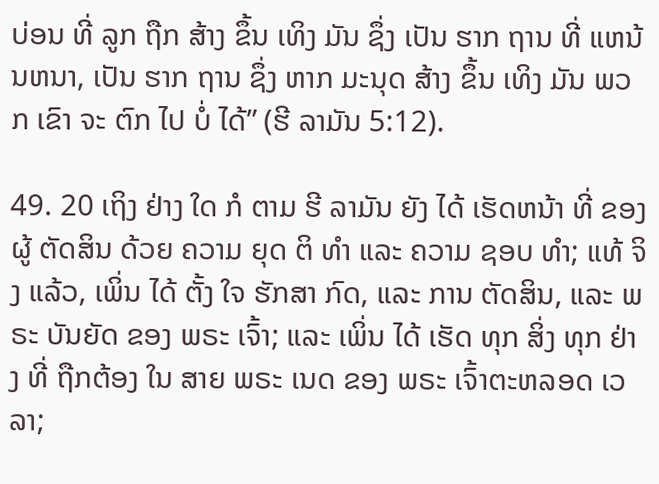ບ່ອນ ທີ່ ລູກ ຖືກ ສ້າງ ຂຶ້ນ ເທິງ ມັນ ຊຶ່ງ ເປັນ ຮາກ ຖານ ທີ່ ແຫນ້ນຫນາ, ເປັນ ຮາກ ຖານ ຊຶ່ງ ຫາກ ມະນຸດ ສ້າງ ຂຶ້ນ ເທິງ ມັນ ພວກ ເຂົາ ຈະ ຕົກ ໄປ ບໍ່ ໄດ້” (ຮີ ລາມັນ 5:12).

49. 20 ເຖິງ ຢ່າງ ໃດ ກໍ ຕາມ ຮີ ລາມັນ ຍັງ ໄດ້ ເຮັດຫນ້າ ທີ່ ຂອງ ຜູ້ ຕັດສິນ ດ້ວຍ ຄວາມ ຍຸດ ຕິ ທໍາ ແລະ ຄວາມ ຊອບ ທໍາ; ແທ້ ຈິງ ແລ້ວ, ເພິ່ນ ໄດ້ ຕັ້ງ ໃຈ ຮັກສາ ກົດ, ແລະ ການ ຕັດສິນ, ແລະ ພຣະ ບັນຍັດ ຂອງ ພຣະ ເຈົ້າ; ແລະ ເພິ່ນ ໄດ້ ເຮັດ ທຸກ ສິ່ງ ທຸກ ຢ່າງ ທີ່ ຖືກຕ້ອງ ໃນ ສາຍ ພຣະ ເນດ ຂອງ ພຣະ ເຈົ້າຕະຫລອດ ເວລາ;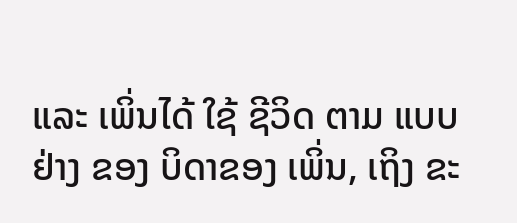ແລະ ເພິ່ນໄດ້ ໃຊ້ ຊີວິດ ຕາມ ແບບຢ່າງ ຂອງ ບິດາຂອງ ເພິ່ນ, ເຖິງ ຂະ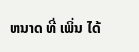ຫນາດ ທີ່ ເພິ່ນ ໄດ້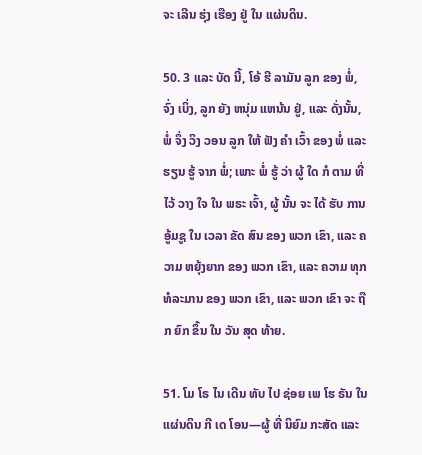ຈະ ເລີນ ຮຸ່ງ ເຮືອງ ຢູ່ ໃນ ແຜ່ນດິນ.

50. 3 ແລະ ບັດ ນີ້, ໂອ້ ຮີ ລາມັນ ລູກ ຂອງ ພໍ່, ຈົ່ງ ເບິ່ງ, ລູກ ຍັງ ຫນຸ່ມ ແຫນ້ນ ຢູ່, ແລະ ດັ່ງນັ້ນ, ພໍ່ ຈຶ່ງ ວິງ ວອນ ລູກ ໃຫ້ ຟັງ ຄໍາ ເວົ້າ ຂອງ ພໍ່ ແລະ ຮຽນ ຮູ້ ຈາກ ພໍ່; ເພາະ ພໍ່ ຮູ້ ວ່າ ຜູ້ ໃດ ກໍ ຕາມ ທີ່ ໄວ້ ວາງ ໃຈ ໃນ ພຣະ ເຈົ້າ, ຜູ້ ນັ້ນ ຈະ ໄດ້ ຮັບ ການ ອູ້ມຊູ ໃນ ເວລາ ຂັດ ສົນ ຂອງ ພວກ ເຂົາ, ແລະ ຄວາມ ຫຍຸ້ງຍາກ ຂອງ ພວກ ເຂົາ, ແລະ ຄວາມ ທຸກ ທໍລະມານ ຂອງ ພວກ ເຂົາ, ແລະ ພວກ ເຂົາ ຈະ ຖືກ ຍົກ ຂຶ້ນ ໃນ ວັນ ສຸດ ທ້າຍ.

51. ໂມ ໂຣ ໄນ ເດີນ ທັບ ໄປ ຊ່ອຍ ເພ ໂຮ ຣັນ ໃນ ແຜ່ນດິນ ກີ ເດ ໂອນ—ຜູ້ ທີ່ ນິຍົມ ກະສັດ ແລະ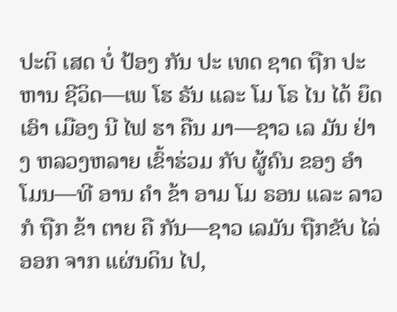ປະຕິ ເສດ ບໍ່ ປ້ອງ ກັນ ປະ ເທດ ຊາດ ຖືກ ປະຫານ ຊີວິດ—ເພ ໂຮ ຣັນ ແລະ ໂມ ໂຣ ໄນ ໄດ້ ຍຶດ ເອົາ ເມືອງ ນີ ໄຟ ຮາ ຄືນ ມາ—ຊາວ ເລ ມັນ ຢ່າງ ຫລວງຫລາຍ ເຂົ້າຮ່ວມ ກັບ ຜູ້ຄົນ ຂອງ ອໍາ ໂມນ—ທີ ອານ ຄໍາ ຂ້າ ອາມ ໂມ ຣອນ ແລະ ລາວ ກໍ ຖືກ ຂ້າ ຕາຍ ຄື ກັນ—ຊາວ ເລມັນ ຖືກຂັບ ໄລ່ ອອກ ຈາກ ແຜ່ນດິນ ໄປ,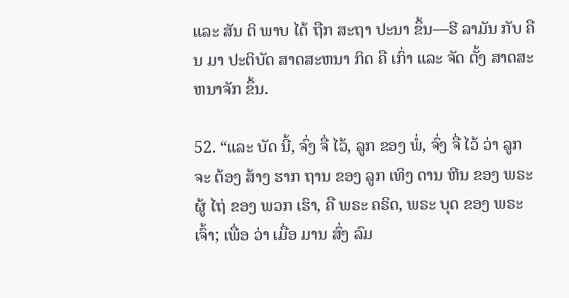ແລະ ສັນ ຕິ ພາບ ໄດ້ ຖືກ ສະຖາ ປະນາ ຂຶ້ນ—ຮີ ລາມັນ ກັບ ຄືນ ມາ ປະຕິບັດ ສາດສະຫນາ ກິດ ຄື ເກົ່າ ແລະ ຈັດ ຕັ້ງ ສາດສະຫນາຈັກ ຂຶ້ນ.

52. “ແລະ ບັດ ນີ້, ຈົ່ງ ຈື່ ໄວ້, ລູກ ຂອງ ພໍ່, ຈົ່ງ ຈື່ ໄວ້ ວ່າ ລູກ ຈະ ຕ້ອງ ສ້າງ ຮາກ ຖານ ຂອງ ລູກ ເທິງ ດານ ຫີນ ຂອງ ພຣະຜູ້ ໄຖ່ ຂອງ ພວກ ເຮົາ, ຄື ພຣະ ຄຣິດ, ພຣະ ບຸດ ຂອງ ພຣະ ເຈົ້າ; ເພື່ອ ວ່າ ເມື່ອ ມານ ສົ່ງ ລົມ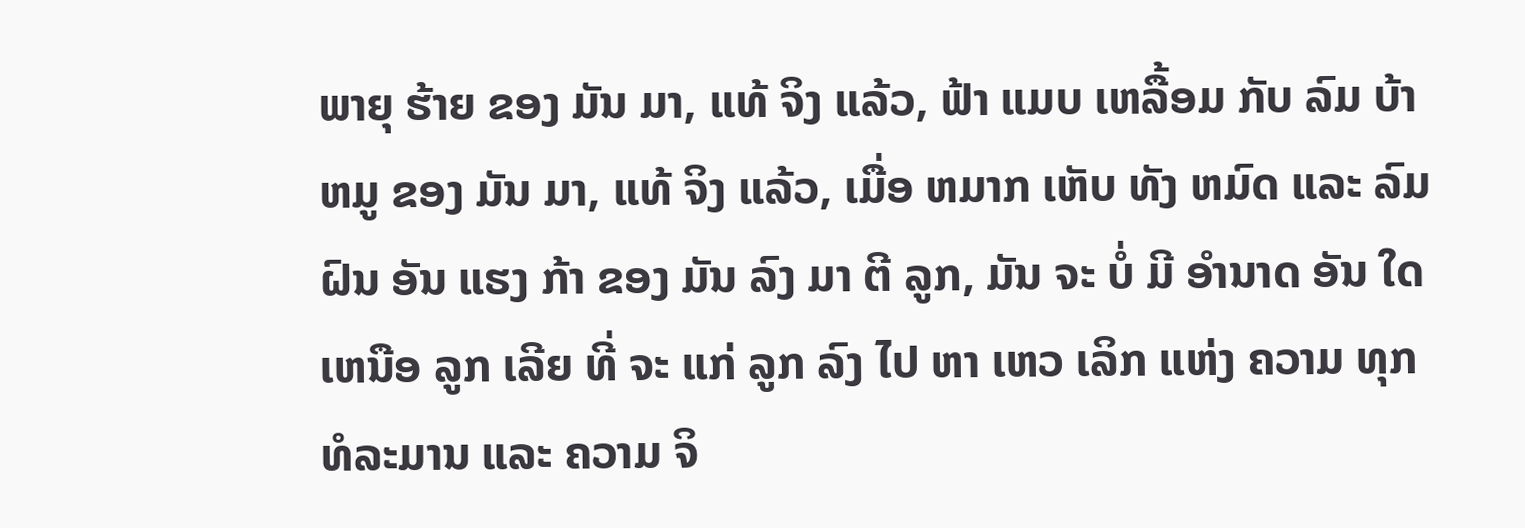ພາຍຸ ຮ້າຍ ຂອງ ມັນ ມາ, ແທ້ ຈິງ ແລ້ວ, ຟ້າ ແມບ ເຫລື້ອມ ກັບ ລົມ ບ້າ ຫມູ ຂອງ ມັນ ມາ, ແທ້ ຈິງ ແລ້ວ, ເມື່ອ ຫມາກ ເຫັບ ທັງ ຫມົດ ແລະ ລົມ ຝົນ ອັນ ແຮງ ກ້າ ຂອງ ມັນ ລົງ ມາ ຕີ ລູກ, ມັນ ຈະ ບໍ່ ມີ ອໍານາດ ອັນ ໃດ ເຫນືອ ລູກ ເລີຍ ທີ່ ຈະ ແກ່ ລູກ ລົງ ໄປ ຫາ ເຫວ ເລິກ ແຫ່ງ ຄວາມ ທຸກ ທໍລະມານ ແລະ ຄວາມ ຈິ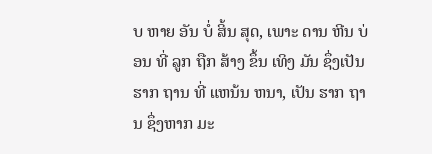ບ ຫາຍ ອັນ ບໍ່ ສິ້ນ ສຸດ, ເພາະ ດານ ຫີນ ບ່ອນ ທີ່ ລູກ ຖືກ ສ້າງ ຂຶ້ນ ເທິງ ມັນ ຊຶ່ງເປັນ ຮາກ ຖານ ທີ່ ແຫນ້ນ ຫນາ, ເປັນ ຮາກ ຖານ ຊຶ່ງຫາກ ມະ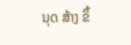ນຸດ ສ້າງ ຂຶ້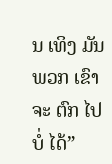ນ ເທິງ ມັນ ພວກ ເຂົາ ຈະ ຕົກ ໄປ ບໍ່ ໄດ້”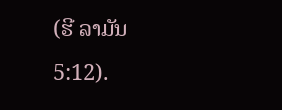(ຮີ ລາມັນ 5:12).